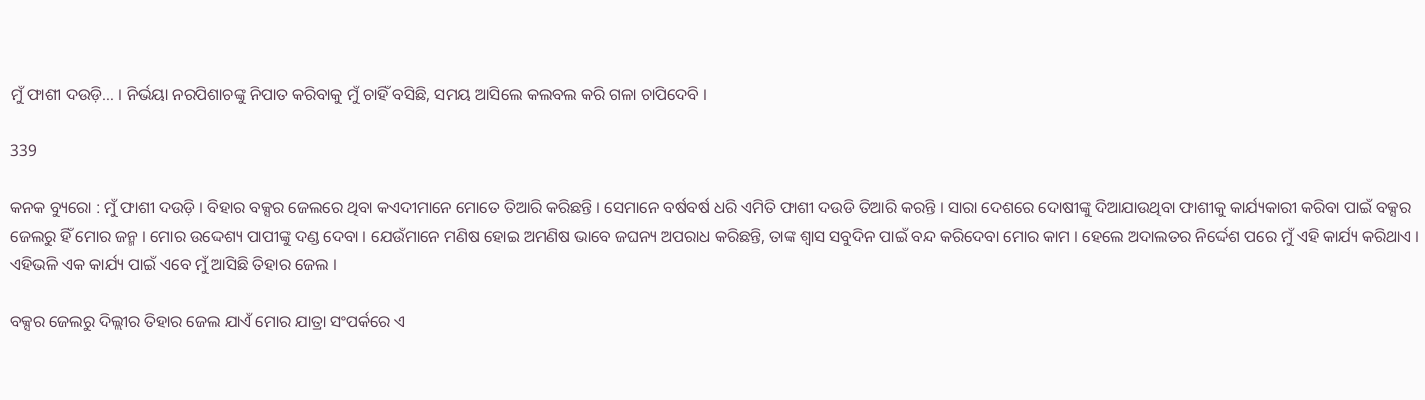ମୁଁ ଫାଶୀ ଦଉଡ଼ି… । ନିର୍ଭୟା ନରପିଶାଚଙ୍କୁ ନିପାତ କରିବାକୁ ମୁଁ ଚାହିଁ ବସିଛି, ସମୟ ଆସିଲେ କଲବଲ କରି ଗଳା ଚାପିଦେବି ।

339

କନକ ବ୍ୟୁରୋ : ମୁଁ ଫାଶୀ ଦଉଡ଼ି । ବିହାର ବକ୍ସର ଜେଲରେ ଥିବା କଏଦୀମାନେ ମୋତେ ତିଆରି କରିଛନ୍ତି । ସେମାନେ ବର୍ଷବର୍ଷ ଧରି ଏମିତି ଫାଶୀ ଦଉଡି ତିଆରି କରନ୍ତି । ସାରା ଦେଶରେ ଦୋଷୀଙ୍କୁ ଦିଆଯାଉଥିବା ଫାଶୀକୁ କାର୍ଯ୍ୟକାରୀ କରିବା ପାଇଁ ବକ୍ସର ଜେଲରୁ ହିଁ ମୋର ଜନ୍ମ । ମୋର ଉଦ୍ଦେଶ୍ୟ ପାପୀଙ୍କୁ ଦଣ୍ଡ ଦେବା । ଯେଉଁମାନେ ମଣିଷ ହୋଇ ଅମଣିଷ ଭାବେ ଜଘନ୍ୟ ଅପରାଧ କରିଛନ୍ତି, ତାଙ୍କ ଶ୍ୱାସ ସବୁଦିନ ପାଇଁ ବନ୍ଦ କରିଦେବା ମୋର କାମ । ହେଲେ ଅଦାଲତର ନିର୍ଦ୍ଦେଶ ପରେ ମୁଁ ଏହି କାର୍ଯ୍ୟ କରିଥାଏ । ଏହିଭଳି ଏକ କାର୍ଯ୍ୟ ପାଇଁ ଏବେ ମୁଁ ଆସିଛି ତିହାର ଜେଲ ।

ବକ୍ସର ଜେଲରୁ ଦିଲ୍ଲୀର ତିହାର ଜେଲ ଯାଏଁ ମୋର ଯାତ୍ରା ସଂପର୍କରେ ଏ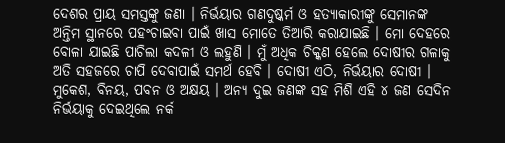ଦେଶର ପ୍ରାୟ ସମସ୍ତଙ୍କୁ ଜଣା । ନିର୍ଭୟାର ଗଣଦୁଷ୍କର୍ମ ଓ ହତ୍ୟାକାରୀଙ୍କୁ ସେମାନଙ୍କ ଅନ୍ତିମ ସ୍ଥାନରେ ପହଂଚାଇବା ପାଇଁ ଖାସ ମୋତେ ତିଆରି କରାଯାଇଛି । ମୋ ଦେହରେ ବୋଳା ଯାଇଛି ପାଚିଲା କଦଳୀ ଓ ଲହୁଣି । ମୁଁ ଅଧିକ ଚିକ୍କଣ ହେଲେ ଦୋଷୀର ଗଳାକୁ ଅତି ସହଜରେ ଚାପି ଦେବାପାଇଁ ସମର୍ଥ ହେବି । ଦୋଷୀ ଏଠି, ନିର୍ଭୟାର ଦୋଷୀ । ମୁକେଶ, ବିନୟ, ପବନ ଓ ଅକ୍ଷୟ । ଅନ୍ୟ ଦୁଇ ଜଣଙ୍କ ସହ ମିଶି ଏହି ୪ ଜଣ ସେଦିନ ନିର୍ଭୟାକୁ ଦେଇଥିଲେ ନର୍କ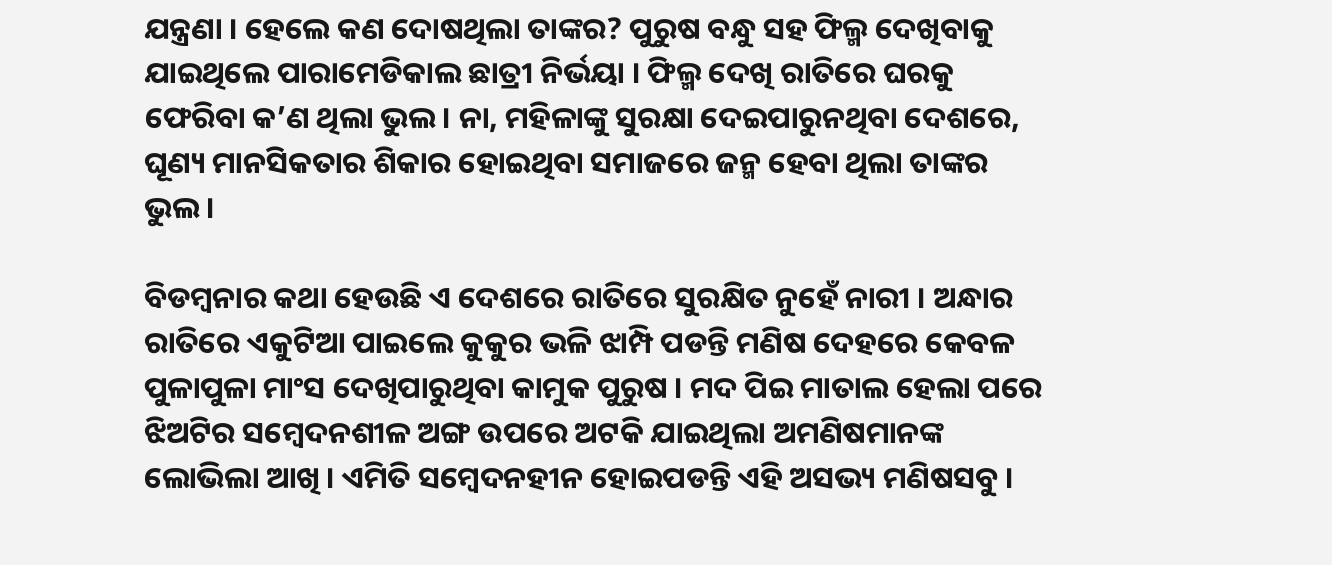ଯନ୍ତ୍ରଣା । ହେଲେ କଣ ଦୋଷଥିଲା ତାଙ୍କର? ପୁରୁଷ ବନ୍ଧୁ ସହ ଫିଲ୍ମ ଦେଖିବାକୁ ଯାଇଥିଲେ ପାରାମେଡିକାଲ ଛାତ୍ରୀ ନିର୍ଭୟା । ଫିଲ୍ମ ଦେଖି ରାତିରେ ଘରକୁ ଫେରିବା କ’ଣ ଥିଲା ଭୁଲ । ନା, ମହିଳାଙ୍କୁ ସୁରକ୍ଷା ଦେଇପାରୁନଥିବା ଦେଶରେ, ଘୂଣ୍ୟ ମାନସିକତାର ଶିକାର ହୋଇଥିବା ସମାଜରେ ଜନ୍ମ ହେବା ଥିଲା ତାଙ୍କର ଭୁଲ ।

ବିଡମ୍ବନାର କଥା ହେଉଛି ଏ ଦେଶରେ ରାତିରେ ସୁରକ୍ଷିତ ନୁହେଁ ନାରୀ । ଅନ୍ଧାର ରାତିରେ ଏକୁଟିଆ ପାଇଲେ କୁକୁର ଭଳି ଝାମ୍ପି ପଡନ୍ତି ମଣିଷ ଦେହରେ କେବଳ ପୁଳାପୁଳା ମାଂସ ଦେଖିପାରୁଥିବା କାମୁକ ପୁରୁଷ । ମଦ ପିଇ ମାତାଲ ହେଲା ପରେ ଝିଅଟିର ସମ୍ବେଦନଶୀଳ ଅଙ୍ଗ ଉପରେ ଅଟକି ଯାଇଥିଲା ଅମଣିଷମାନଙ୍କ ଲୋଭିଲା ଆଖି । ଏମିତି ସମ୍ବେଦନହୀନ ହୋଇପଡନ୍ତି ଏହି ଅସଭ୍ୟ ମଣିଷସବୁ ।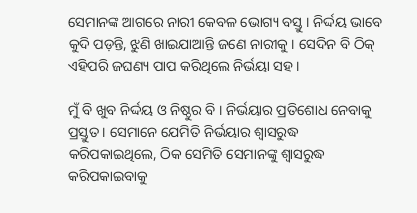ସେମାନଙ୍କ ଆଗରେ ନାରୀ କେବଳ ଭୋଗ୍ୟ ବସ୍ତୁ । ନିର୍ଦ୍ଦୟ ଭାବେ କୁଦି ପଡ଼ନ୍ତି, ଝୁଣି ଖାଇଯାଆନ୍ତି ଜଣେ ନାରୀକୁ । ସେଦିନ ବି ଠିକ୍ ଏହିପରି ଜଘଣ୍ୟ ପାପ କରିଥିଲେ ନିର୍ଭୟା ସହ ।

ମୁଁ ବି ଖୁବ ନିର୍ଦ୍ଦୟ ଓ ନିଷ୍ଠୁର ବି । ନିର୍ଭୟାର ପ୍ରତିଶୋଧ ନେବାକୁ ପ୍ରସ୍ତୁତ । ସେମାନେ ଯେମିତି ନିର୍ଭୟାର ଶ୍ୱାସରୁଦ୍ଧ କରିପକାଇଥିଲେ, ଠିକ ସେମିତି ସେମାନଙ୍କୁ ଶ୍ୱାସରୁଦ୍ଧ କରିପକାଇବାକୁ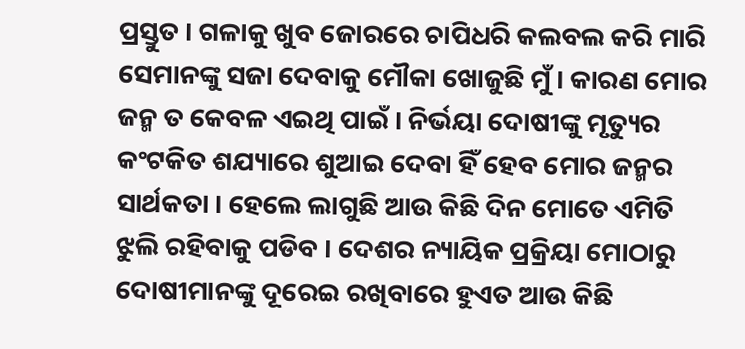ପ୍ରସ୍ତୁତ । ଗଳାକୁ ଖୁବ ଜୋରରେ ଚାପିଧରି କଲବଲ କରି ମାରି ସେମାନଙ୍କୁ ସଜା ଦେବାକୁ ମୌକା ଖୋଜୁଛି ମୁଁ । କାରଣ ମୋର ଜନ୍ମ ତ କେବଳ ଏଇଥି ପାଇଁ । ନିର୍ଭୟା ଦୋଷୀଙ୍କୁ ମୃତ୍ୟୁର କଂଟକିତ ଶଯ୍ୟାରେ ଶୁଆଇ ଦେବା ହିଁ ହେବ ମୋର ଜନ୍ମର ସାର୍ଥକତା । ହେଲେ ଲାଗୁଛି ଆଉ କିଛି ଦିନ ମୋତେ ଏମିତି ଝୁଲି ରହିବାକୁ ପଡିବ । ଦେଶର ନ୍ୟାୟିକ ପ୍ରକ୍ରିୟା ମୋଠାରୁ ଦୋଷୀମାନଙ୍କୁ ଦୂରେଇ ରଖିବାରେ ହୁଏତ ଆଉ କିଛି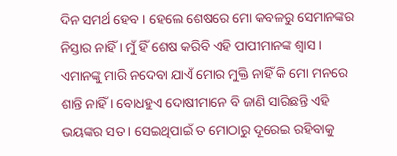ଦିନ ସମର୍ଥ ହେବ । ହେଲେ ଶେଷରେ ମୋ କବଳରୁ ସେମାନଙ୍କର ନିସ୍ତାର ନାହିଁ । ମୁଁ ହିଁ ଶେଷ କରିବି ଏହି ପାପୀମାନଙ୍କ ଶ୍ୱାସ । ଏମାନଙ୍କୁ ମାରି ନଦେବା ଯାଏଁ ମୋର ମୁକ୍ତି ନାହିଁ କି ମୋ ମନରେ ଶାନ୍ତି ନାହିଁ । ବୋଧହୁଏ ଦୋଷୀମାନେ ବି ଜାଣି ସାରିଛନ୍ତି ଏହି ଭୟଙ୍କର ସତ । ସେଇଥିପାଇଁ ତ ମୋଠାରୁ ଦୂରେଇ ରହିବାକୁ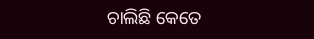ଚାଲିଛି କେତେ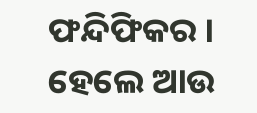ଫନ୍ଦିଫିକର । ହେଲେ ଆଉ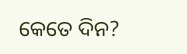କେତେ ଦିନ?